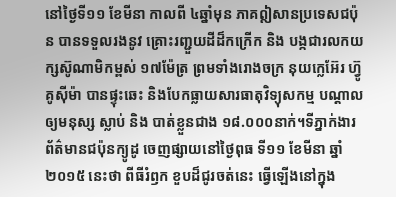នៅថ្ងៃទី១១ ខែមីនា កាលពី ៤ឆ្នាំមុន ភាគឦសានប្រទេសជប៉ុន បានទទួលរងនូវ គ្រោះរញ្ជួយដីដ៏កក្រើក និង បង្កជារលកយក្សស៊ូណាមិកម្ពស់ ១៧ម៉ែត្រ ព្រមទាំងរោងចក្រ នុយក្លេអ៊ែរ ហ្វ៊ូគូស៊ីម៉ា បានផ្ទុះឆេះ និងបែកធ្លាយសារធាតុវិទ្យុសកម្ម បណ្តាលឲ្យមនុស្ស ស្លាប់ និង បាត់ខ្លួនជាង ១៨.០០០នាក់។ទីភ្នាក់ងារព័ត៌មានជប៉ុនក្យូដូ ចេញផ្សាយនៅថ្ងៃពុធ ទី១១ ខែមីនា ឆ្នាំ២០១៥ នេះថា ពីធីរំឭក ខួបដ៏ជូរចត់នេះ ធ្វើឡើងនៅក្នុង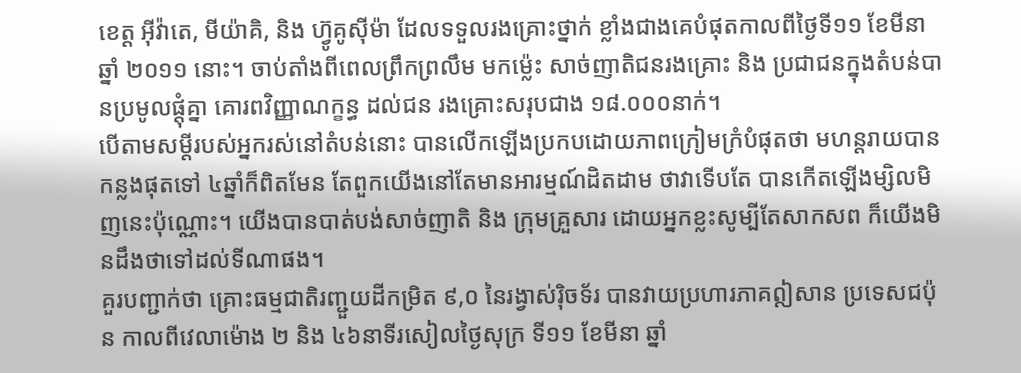ខេត្ត អ៊ីវ៉ាតេ, មីយ៉ាគិ, និង ហ្វ៊ូគូស៊ីម៉ា ដែលទទួលរងគ្រោះថ្នាក់ ខ្លាំងជាងគេបំផុតកាលពីថ្ងៃទី១១ ខែមីនា ឆ្នាំ ២០១១ នោះ។ ចាប់តាំងពីពេលព្រឹកព្រលឹម មកម្ល៉េះ សាច់ញាតិជនរងគ្រោះ និង ប្រជាជនក្នុងតំបន់បានប្រមូលផ្តុំគ្នា គោរពវិញ្ញាណក្ខន្ធ ដល់ជន រងគ្រោះសរុបជាង ១៨.០០០នាក់។
បើតាមសម្តីរបស់អ្នករស់នៅតំបន់នោះ បានលើកឡើងប្រកបដោយភាពក្រៀមក្រំបំផុតថា មហន្តរាយបានកន្លងផុតទៅ ៤ឆ្នាំក៏ពិតមែន តែពួកយើងនៅតែមានអារម្មណ៍ដិតដាម ថាវាទើបតែ បានកើតឡើងម្សិលមិញនេះប៉ុណ្ណោះ។ យើងបានបាត់បង់សាច់ញាតិ និង ក្រុមគ្រួសារ ដោយអ្នកខ្លះសូម្បីតែសាកសព ក៏យើងមិនដឹងថាទៅដល់ទីណាផង។
គួរបញ្ជាក់ថា គ្រោះធម្មជាតិរញ្ជួយដីកម្រិត ៩,០ នៃរង្វាស់រ៉ិចទ័រ បានវាយប្រហារភាគឦសាន ប្រទេសជប៉ុន កាលពីវេលាម៉ោង ២ និង ៤៦នាទីរសៀលថ្ងៃសុក្រ ទី១១ ខែមីនា ឆ្នាំ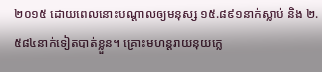២០១៥ ដោយពេលនោះបណ្តាលឲ្យមនុស្ស ១៥.៨៩១នាក់ស្លាប់ និង ២.៥៨៤នាក់ទៀតបាត់ខ្លួន។ គ្រោះមហន្តរាយនុយក្លេ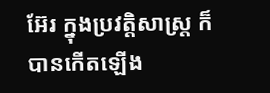អ៊ែរ ក្នុងប្រវត្តិសាស្ត្រ ក៏បានកើតឡើង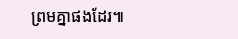ព្រមគ្នាផងដែរ៕